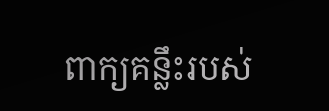ពាក្យគន្លឹះរបស់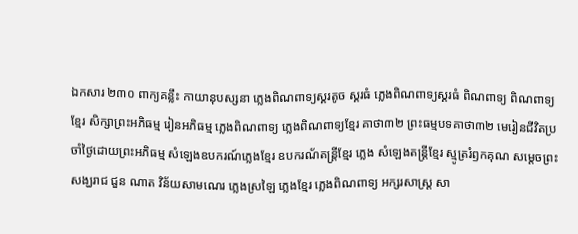ឯកសារ ២៣០ ពាក្យគន្លឹះ កាយានុបស្សនា ភ្លេងពិណពាទ្យស្គរតូច ស្គរធំ ភ្លេងពិណពាទ្យស្គរធំ ពិណពាទ្យ ពិណពាទ្យខ្មែរ សិក្សាព្រះអភិធម្ម រៀនអភិធម្ម ភ្លេងពិណពាទ្យ ភ្លេងពិណពាទ្យខ្មែរ គាថា៣២ ព្រះធម្មបទគាថា៣២ មេរៀនជីវិតប្រចាំថ្ងៃដោយព្រះអភិធម្ម សំឡេងឧបករណ៍ភ្លេងខ្មែរ ឧបករណ័តន្រ្តីខ្មែរ ភ្លេង សំឡេងតន្ត្រីខ្មែរ ស្មូត្ររំឭកគុណ សម្តេចព្រះសង្ឃរាជ ជួន ណាត វិន័យសាមណេរ ភ្លេងស្រឡៃ ភ្លេងខ្មែរ ភ្លេងពិណពាទ្យ អក្សរសាស្ត្រ សា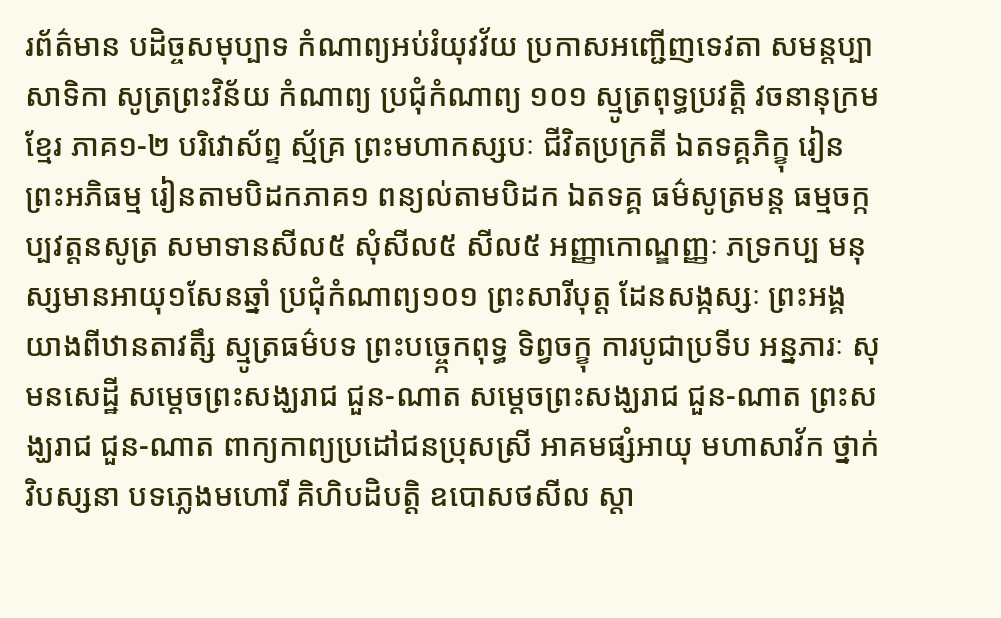រព័ត៌មាន បដិច្ចសមុប្បាទ កំណាព្យអប់រំយុវវ័យ ប្រកាសអញ្ជើញទេវតា សមន្តប្បាសាទិកា សូត្រព្រះវិន័យ កំណាព្យ ប្រជុំកំណាព្យ ១០១ ស្មូត្រពុទ្ធប្រវត្តិ វចនានុក្រមខ្មែរ ភាគ១-២ បរិវោស័ព្ទ ស្ម័គ្រ ព្រះមហាកស្សបៈ ជីវិតប្រក្រតី ឯតទគ្គភិក្ខុ រៀនព្រះអភិធម្ម រៀនតាមបិដកភាគ១ ពន្យល់តាមបិដក ឯតទគ្គ ធម៌សូត្រមន្ត ធម្មចក្កប្បវត្តនសូត្រ សមាទានសីល៥ សុំសីល៥ សីល៥ អញ្ញាកោណ្ឌញ្ញៈ ភទ្រកប្ប មនុស្សមានអាយុ១សែនឆ្នាំ ប្រជុំកំណាព្យ១០១ ព្រះសារីបុត្ត ដែនសង្កស្សៈ ព្រះអង្គយាងពីឋានតាវតឹ្ស ស្មូត្រធម៌បទ ព្រះបច្ចេ្កកពុទ្ធ ទិព្វចក្ខុ ការបូជាប្រទីប អន្នភារៈ សុមនសេដ្ឋី សម្តេចព្រះសង្ឃរាជ ជួន-ណាត សម្តេចព្រះសង្ឃរាជ ជួន-ណាត ព្រះសង្ឃរាជ ជួន-ណាត ពាក្យកាព្យប្រដៅជនប្រុសស្រី អាគមផ្សំអាយុ មហាសាវ័ក ថ្នាក់វិបស្សនា បទភ្លេងមហោរី គិហិបដិបត្តិ ឧបោសថសីល ស្តា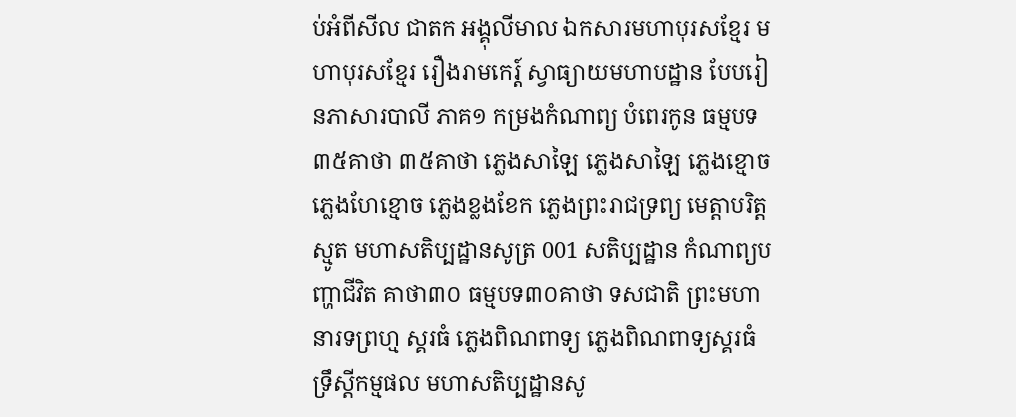ប់អំពីសីល ជាតក អង្គុលីមាល ឯកសារមហាបុរសខ្មែរ មហាបុរសខ្មែរ រឿងរាមកេរ្ត៍ ស្វាធ្យាយមហាបដ្ឋាន បែបរៀនភាសារបាលី ភាគ១ កម្រងកំណាព្យ បំពេរកូន ធម្មបទ៣៥គាថា ៣៥គាថា ភ្លេងសាឡៃ ភ្លេងសាឡៃ ភ្លេងខ្មោច ភ្លេងហែខ្មោច ភ្លេងខ្លងខែក ភ្លេងព្រះរាជទ្រព្យ មេត្តាបរិត្ត ស្មូត មហាសតិប្បដ្ឋានសូត្រ 001 សតិប្បដ្ឋាន កំណាព្យបញ្ហាជីវិត គាថា៣០ ធម្មបទ៣០គាថា ទសជាតិ ព្រះមហានារទព្រហ្ម ស្គរធំ ភ្លេងពិណពាទ្យ ភ្លេងពិណពាទ្យស្គរធំ ទ្រឹស្តីកម្មផល មហាសតិប្បដ្ឋានសូ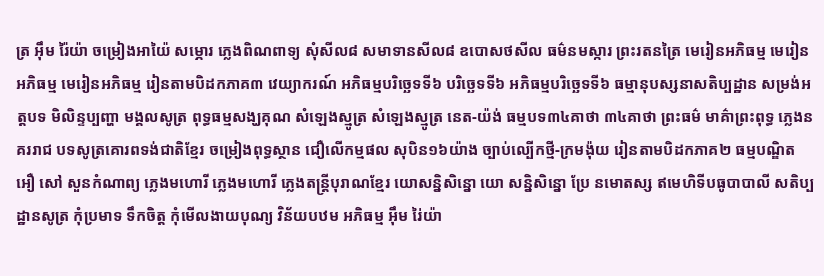ត្រ អ៊ឹម រ៉ៃយ៉ា ចម្រៀងអាយ៉ៃ សម្ភោរ ភ្លេងពិណពាទ្យ សុំសីល៨ សមាទានសីល៨ ឧបោសថសីល ធម៌នមស្ការ ព្រះរតនត្រៃ មេរៀនអភិធម្ម មេរៀនអភិធម្ម មេរៀនអភិធម្ម រៀនតាមបិដកភាគ៣ វេយ្យាករណ៍ អភិធម្មបរិច្ឆេទទី៦ បរិច្ឆេទទី៦ អភិធម្មបរិច្ឆេទទី៦ ធម្មានុបស្សនាសតិប្បដ្ឋាន សម្រង់អត្តបទ មិលិន្ទប្បញ្ហា មង្គលសូត្រ ពុទ្ធធម្មសង្ឃគុណ សំឡេងស្មូត្រ សំឡេងស្មូត្រ នេត-យ៉ង់ ធម្មបទ៣៤គាថា ៣៤គាថា ព្រះធម៌ មាគ៌ាព្រះពុទ្ធ ភ្លេងនគររាជ បទសូត្រគោរពទង់ជាតិខ្មែរ ចម្រៀងពុទ្ធស្ថាន ជឿលើកម្មផល សុបិន១៦យ៉ាង ច្បាប់ល្បើកថ្មី-ក្រមង៉ុយ រៀនតាមបិដកភាគ២ ធម្មបណ្ឌិត អឿ សៅ សួនកំណាព្យ ភ្លេងមហោរី ភ្លេងមហោរី ភ្លេងតន្រ្តីបុរាណខ្មែរ យោសន្និសិន្នោ យោ សន្និសិន្នោ ប្រែ នមោតស្ស ឥមេហិទីបធូបាបាលី សតិប្បដ្ឋានសូត្រ កុំប្រមាទ ទឹកចិត្ត កុំមើលងាយបុណ្យ វិន័យបឋម អភិធម្ម អ៊ឹម រ់ៃយ៉ា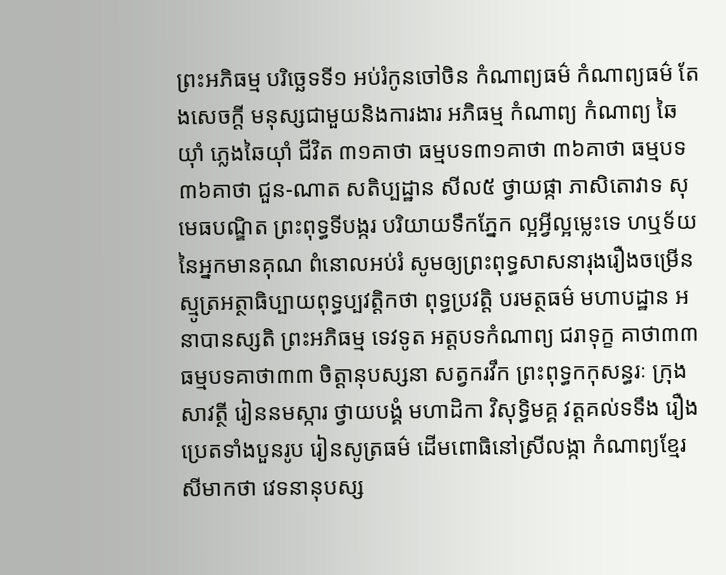ព្រះអភិធម្ម បរិច្ឆេទទី១ អប់រំកូនចៅចិន កំណាព្យធម៌ កំណាព្យធម៌ តែងសេចក្ដី មនុស្សជាមួយនិងការងារ អភិធម្ម កំណាព្យ កំណាព្យ ឆៃយ៉ាំ ភ្លេងឆៃយ៉ាំ ជីវិត ៣១គាថា ធម្មបទ៣១គាថា ៣៦គាថា ធម្មបទ៣៦គាថា ជួន-ណាត សតិប្បដ្ឋាន សីល៥ ថ្វាយផ្កា ភាសិតោវាទ សុមេធបណ្ឌិត ព្រះពុទ្ធទីបង្ករ បរិយាយទឹកភ្នែក ល្អអ្វីល្អម្លេះទេ ហឬទ័យនៃអ្នកមានគុណ ពំនោលអប់រំ សូមឲ្យព្រះពុទ្ធសាសនារុងរឿងចម្រើន ស្មូត្រអត្ថាធិប្បាយពុទ្ធប្បវត្តិកថា ពុទ្ធប្រវត្តិ បរមត្ថធម៌ មហាបដ្ឋាន អនាបានស្សតិ ព្រះអភិធម្ម ទេវទូត អត្តបទកំណាព្យ ជរាទុក្ខ គាថា៣៣ ធម្មបទគាថា៣៣ ចិត្តានុបស្សនា សត្វករវឹក ព្រះពុទ្ធកកុសន្ធរៈ ក្រុងសាវត្ថី រៀននមស្ការ ថ្វាយបង្គំ មហាដិកា វិសុទ្ធិមគ្គ វត្តគល់ទទឹង រឿងប្រេតទាំងបួនរូប រៀនសូត្រធម៌ ដើមពោធិនៅស្រីលង្កា កំណាព្យខ្មែរ សីមាកថា វេទនានុបស្ស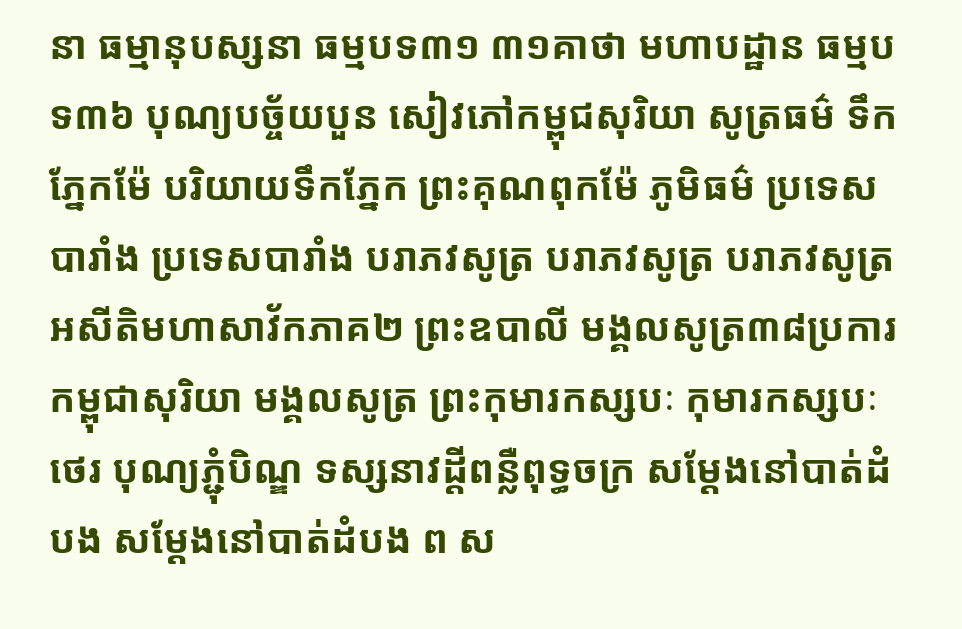នា ធម្មានុបស្សនា ធម្មបទ៣១ ៣១គាថា មហាបដ្ឋាន ធម្មបទ៣៦ បុណ្យបច្ច័យបួន សៀវភៅកម្ពុជសុរិយា សូត្រធម៌ ទឹកភ្នែកម៉ែ បរិយាយទឹកភ្នែក ព្រះគុណពុកម៉ែ ភូមិធម៌ ប្រទេសបារាំង ប្រទេសបារាំង បរាភវសូត្រ បរាភវសូត្រ បរាភវសូត្រ អសីតិមហាសាវ័កភាគ២ ព្រះឧបាលី មង្គលសូត្រ៣៨ប្រការ កម្ពុជាសុរិយា មង្គលសូត្រ ព្រះកុមារកស្សបៈ កុមារកស្សបៈថេរ បុណ្យភ្ជុំបិណ្ឌ ទស្សនាវដ្តីពន្លឺពុទ្ធចក្រ សម្ដែងនៅបាត់ដំបង សម្ដែងនៅបាត់ដំបង ព ស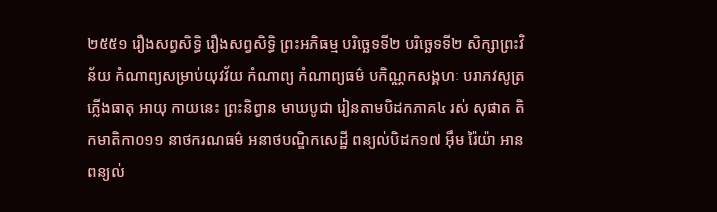២៥៥១ រឿងសព្វសិទ្ធិ រឿងសព្វសិទ្ធិ ព្រះអភិធម្ម បរិច្ឆេទទី២ បរិច្ឆេទទី២ សិក្សាព្រះវិន័យ កំណាព្យសម្រាប់យុវវ័យ កំណាព្យ កំណាព្យធម៌ បកិណ្ណកសង្គហៈ បរាភវសូត្រ ភ្លើងធាតុ អាយុ កាយនេះ ព្រះនិព្វាន មាឃបូជា រៀនតាមបិដកភាគ៤ រស់ សុផាត តិកមាតិកា០១១ នាថករណធម៌ អនាថបណ្ឌិកសេដ្ឋី ពន្យល់បិដក១៧ អ៊ឹម រ៉ៃយ៉ា អាន ពន្យល់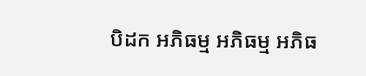បិដក អភិធម្ម អភិធម្ម អភិធ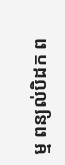ម្ម ពន្យល់បិដក ព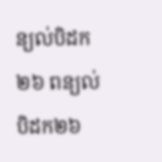ន្យល់បិដក២៦ ពន្យល់បិដក២៦